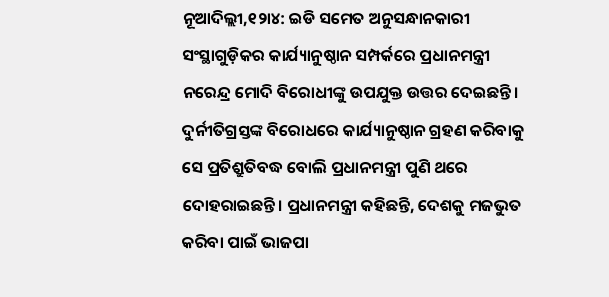ନୂଆଦିଲ୍ଲୀ,୧୨ା୪: ଇଡି ସମେତ ଅନୁସନ୍ଧାନକାରୀ ସଂସ୍ଥାଗୁଡ଼ିକର କାର୍ଯ୍ୟାନୁଷ୍ଠାନ ସମ୍ପର୍କରେ ପ୍ରଧାନମନ୍ତ୍ରୀ ନରେନ୍ଦ୍ର ମୋଦି ବିରୋଧୀଙ୍କୁ ଉପଯୁକ୍ତ ଉତ୍ତର ଦେଇଛନ୍ତି। ଦୁର୍ନୀତିଗ୍ରସ୍ତଙ୍କ ବିରୋଧରେ କାର୍ଯ୍ୟାନୁଷ୍ଠାନ ଗ୍ରହଣ କରିବାକୁ ସେ ପ୍ରତିଶ୍ରୁତିବଦ୍ଧ ବୋଲି ପ୍ରଧାନମନ୍ତ୍ରୀ ପୁଣି ଥରେ ଦୋହରାଇଛନ୍ତି। ପ୍ରଧାନମନ୍ତ୍ରୀ କହିଛନ୍ତି, ଦେଶକୁ ମଜଭୁତ କରିବା ପାଇଁ ଭାଜପା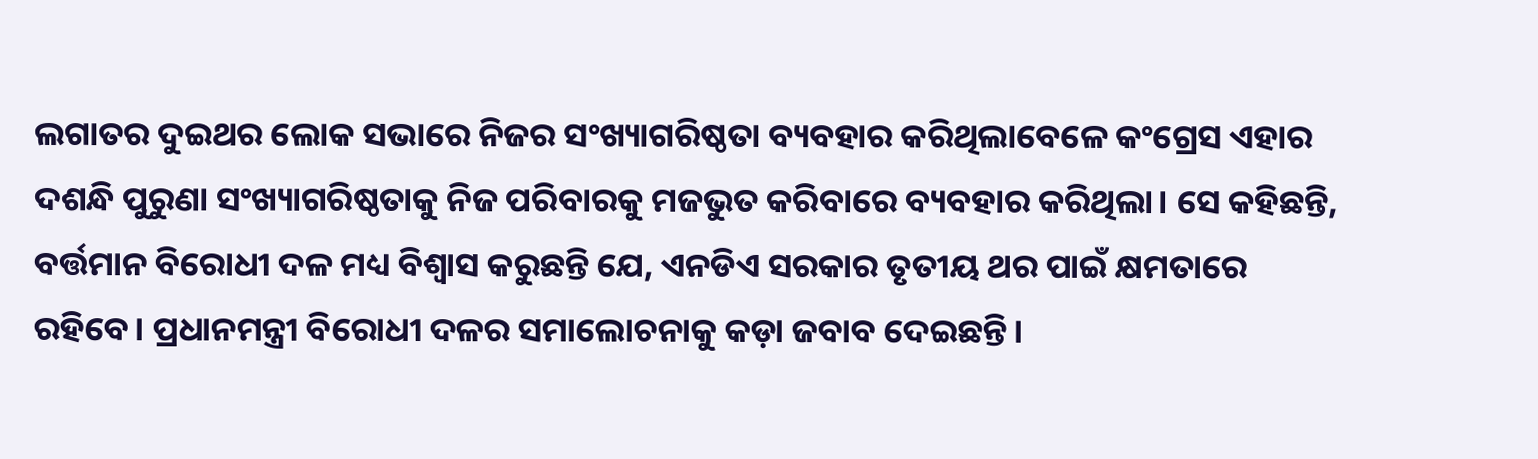ଲଗାତର ଦୁଇଥର ଲୋକ ସଭାରେ ନିଜର ସଂଖ୍ୟାଗରିଷ୍ଠତା ବ୍ୟବହାର କରିଥିଲାବେଳେ କଂଗ୍ରେସ ଏହାର ଦଶନ୍ଧି ପୁରୁଣା ସଂଖ୍ୟାଗରିଷ୍ଠତାକୁ ନିଜ ପରିବାରକୁ ମଜଭୁତ କରିବାରେ ବ୍ୟବହାର କରିଥିଲା। ସେ କହିଛନ୍ତି, ବର୍ତ୍ତମାନ ବିରୋଧୀ ଦଳ ମଧ୍ୟ ବିଶ୍ୱାସ କରୁଛନ୍ତି ଯେ, ଏନଡିଏ ସରକାର ତୃତୀୟ ଥର ପାଇଁ କ୍ଷମତାରେ ରହିବେ। ପ୍ରଧାନମନ୍ତ୍ରୀ ବିରୋଧୀ ଦଳର ସମାଲୋଚନାକୁ କଡ଼ା ଜବାବ ଦେଇଛନ୍ତି।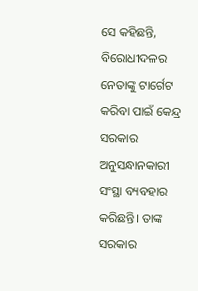ସେ କହିଛନ୍ତି, ବିରୋଧୀଦଳର ନେତାଙ୍କୁ ଟାର୍ଗେଟ କରିବା ପାଇଁ କେନ୍ଦ୍ର ସରକାର ଅନୁସନ୍ଧାନକାରୀ ସଂସ୍ଥା ବ୍ୟବହାର କରିଛନ୍ତି। ତାଙ୍କ ସରକାର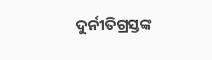ଦୁର୍ନୀତିଗ୍ରସ୍ତଙ୍କ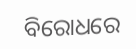ବିରୋଧରେ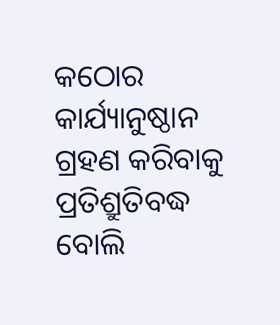କଠୋର କାର୍ଯ୍ୟାନୁଷ୍ଠାନ ଗ୍ରହଣ କରିବାକୁ ପ୍ରତିଶ୍ରୁତିବଦ୍ଧ ବୋଲି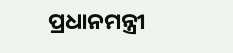ପ୍ରଧାନମନ୍ତ୍ରୀ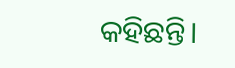କହିଛନ୍ତି।